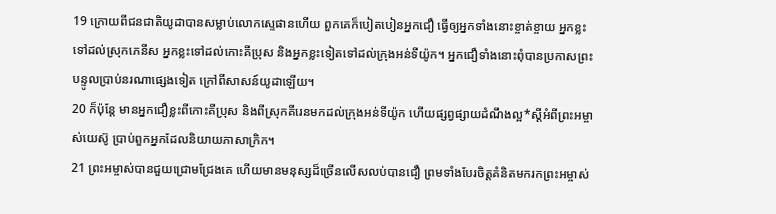19 ក្រោយពីជនជាតិយូដាបានសម្លាប់លោកស្ទេផានហើយ ពួកគេក៏បៀតបៀនអ្នកជឿ ធ្វើឲ្យអ្នកទាំងនោះខ្ចាត់ខ្ចាយ អ្នកខ្លះទៅដល់ស្រុកភេនីស អ្នកខ្លះទៅដល់កោះគីប្រុស និងអ្នកខ្លះទៀតទៅដល់ក្រុងអន់ទីយ៉ូក។ អ្នកជឿទាំងនោះពុំបានប្រកាសព្រះបន្ទូលប្រាប់នរណាផ្សេងទៀត ក្រៅពីសាសន៍យូដាឡើយ។
20 ក៏ប៉ុន្តែ មានអ្នកជឿខ្លះពីកោះគីប្រុស និងពីស្រុកគីរេនមកដល់ក្រុងអន់ទីយ៉ូក ហើយផ្សព្វផ្សាយដំណឹងល្អ*ស្ដីអំពីព្រះអម្ចាស់យេស៊ូ ប្រាប់ពួកអ្នកដែលនិយាយភាសាក្រិក។
21 ព្រះអម្ចាស់បានជួយជ្រោមជ្រែងគេ ហើយមានមនុស្សដ៏ច្រើនលើសលប់បានជឿ ព្រមទាំងបែរចិត្តគំនិតមករកព្រះអម្ចាស់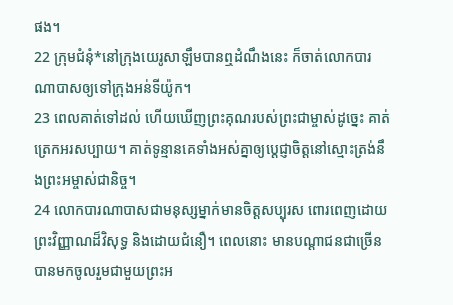ផង។
22 ក្រុមជំនុំ*នៅក្រុងយេរូសាឡឹមបានឮដំណឹងនេះ ក៏ចាត់លោកបារណាបាសឲ្យទៅក្រុងអន់ទីយ៉ូក។
23 ពេលគាត់ទៅដល់ ហើយឃើញព្រះគុណរបស់ព្រះជាម្ចាស់ដូច្នេះ គាត់ត្រេកអរសប្បាយ។ គាត់ទូន្មានគេទាំងអស់គ្នាឲ្យប្ដេជ្ញាចិត្តនៅស្មោះត្រង់នឹងព្រះអម្ចាស់ជានិច្ច។
24 លោកបារណាបាសជាមនុស្សម្នាក់មានចិត្តសប្បុរស ពោរពេញដោយព្រះវិញ្ញាណដ៏វិសុទ្ធ និងដោយជំនឿ។ ពេលនោះ មានបណ្ដាជនជាច្រើនបានមកចូលរួមជាមួយព្រះអ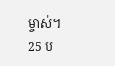ម្ចាស់។
25 ប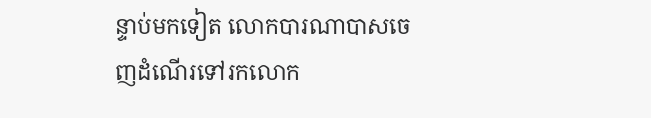ន្ទាប់មកទៀត លោកបារណាបាសចេញដំណើរទៅរកលោក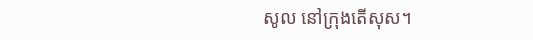សូល នៅក្រុងតើសុស។